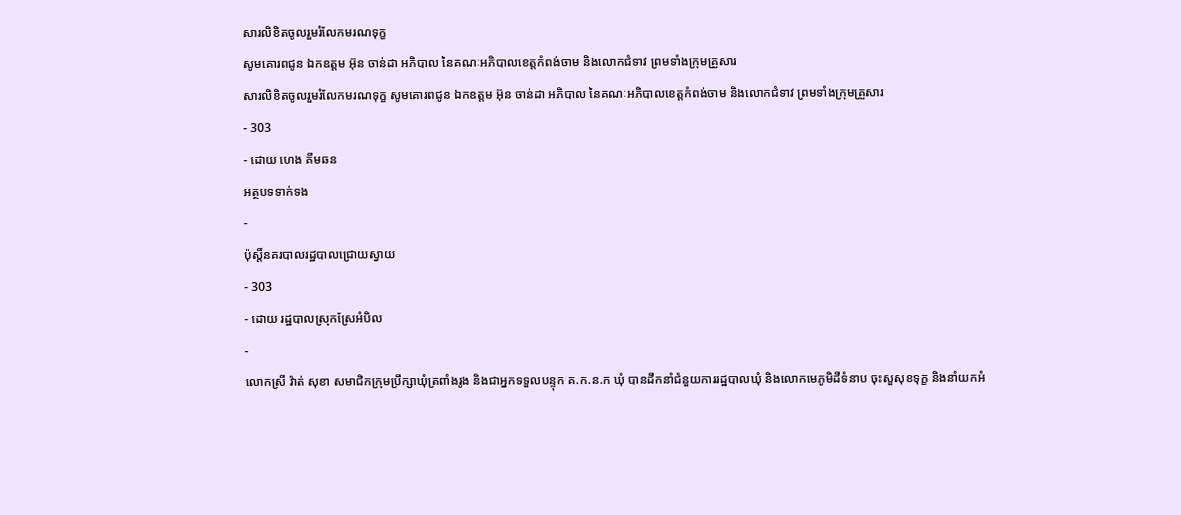សារលិខិតចូលរួមរំលែកមរណទុក្ខ
សូមគោរពជូន ឯកឧត្តម អ៊ុន ចាន់ដា អភិបាល នៃគណៈអភិបាលខេត្តកំពង់ចាម និងលោកជំទាវ ព្រមទាំងក្រុមគ្រួសារ
សារលិខិតចូលរួមរំលែកមរណទុក្ខ សូមគោរពជូន ឯកឧត្តម អ៊ុន ចាន់ដា អភិបាល នៃគណៈអភិបាលខេត្តកំពង់ចាម និងលោកជំទាវ ព្រមទាំងក្រុមគ្រួសារ
- 303
- ដោយ ហេង គីមឆន
អត្ថបទទាក់ទង
-
ប៉ុស្តិ៍នគរបាលរដ្ឋបាលជ្រោយស្វាយ
- 303
- ដោយ រដ្ឋបាលស្រុកស្រែអំបិល
-
លោកស្រី វ៉ាត់ សុខា សមាជិកក្រុមប្រឹក្សាឃុំត្រពាំងរូង និងជាអ្នកទទួលបន្ទុក គ.ក.ន.ក ឃុំ បានដឹកនាំជំនួយការរដ្ឋបាលឃុំ និងលោកមេភូមិដីទំនាប ចុះសួសុខទុក្ខ និងនាំយកអំ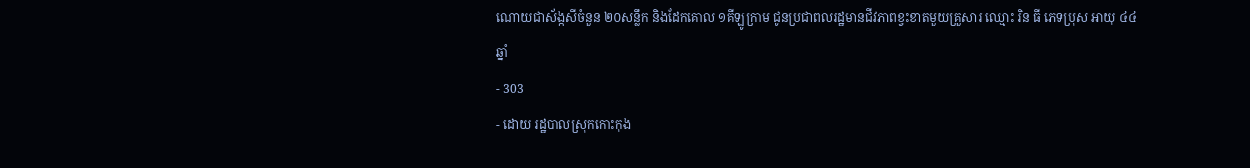ណោយជាស័ង្កសីចំនួន ២០សន្លឹក និងដែកគោល ១គីឡូក្រាម ជូនប្រជាពលរដ្ឋមានជីវភាពខ្វះខាតមួយគ្រួសារ ឈ្មោះ រិន ធី ភេទប្រុស អាយុ ៤៤ឆ្នាំ
- 303
- ដោយ រដ្ឋបាលស្រុកកោះកុង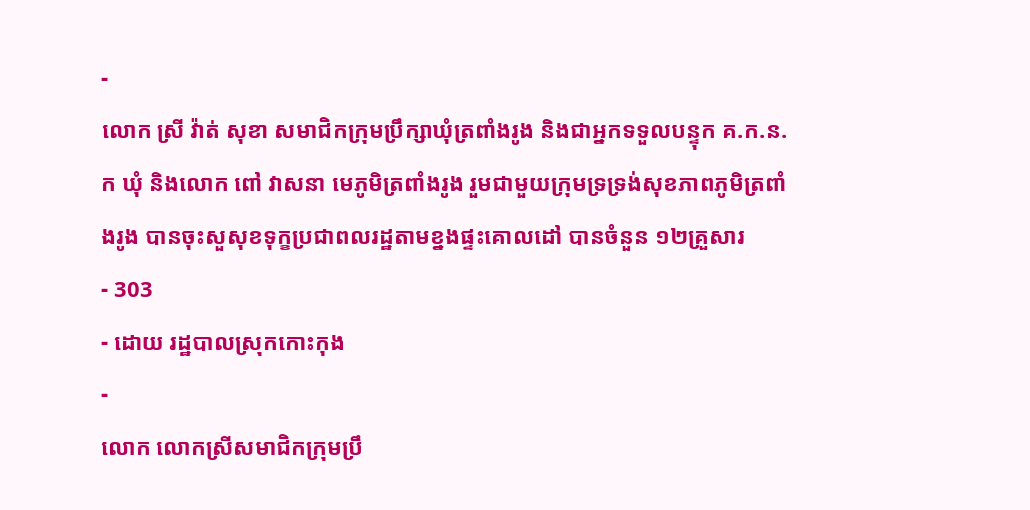-
លោក ស្រី វ៉ាត់ សុខា សមាជិកក្រុមប្រឹក្សាឃុំត្រពាំងរូង និងជាអ្នកទទួលបន្ទុក គ.ក.ន.ក ឃុំ និងលោក ពៅ វាសនា មេភូមិត្រពាំងរូង រួមជាមួយក្រុមទ្រទ្រង់សុខភាពភូមិត្រពាំងរូង បានចុះសួសុខទុក្ខប្រជាពលរដ្ឋតាមខ្នងផ្ទះគោលដៅ បានចំនួន ១២គ្រួសារ
- 303
- ដោយ រដ្ឋបាលស្រុកកោះកុង
-
លោក លោកស្រីសមាជិកក្រុមប្រឹ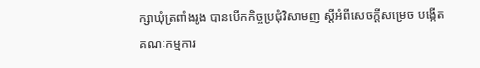ក្សាឃុំត្រពាំងរូង បានបើកកិច្ចប្រជុំវិសាមញ ស្ដីអំពីសេចក្តីសម្រេច បង្កើតគណៈកម្មការ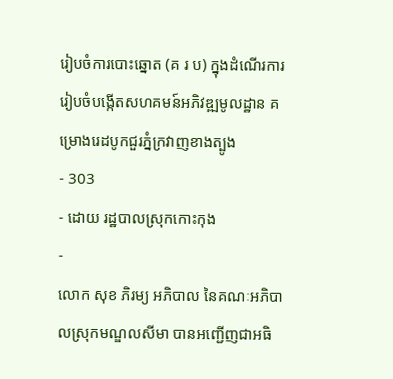រៀបចំការបោះឆ្នោត (គ រ ប) ក្នុងដំណើរការរៀបចំបង្កើតសហគមន៍អភិវឌ្ឍមូលដ្ឋាន គម្រោងរេដបូកជួរភ្នំក្រវាញខាងត្បូង
- 303
- ដោយ រដ្ឋបាលស្រុកកោះកុង
-
លោក សុខ ភិរម្យ អភិបាល នៃគណៈអភិបាលស្រុកមណ្ឌលសីមា បានអញ្ជើញជាអធិ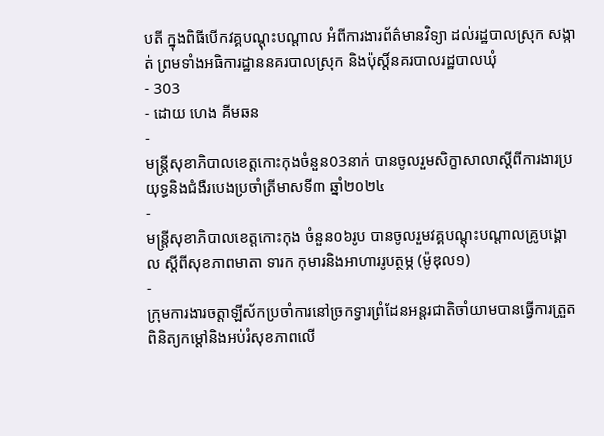បតី ក្នុងពិធីបើកវគ្គបណ្តុះបណ្តាល អំពីការងារព័ត៌មានវិទ្យា ដល់រដ្ឋបាលស្រុក សង្កាត់ ព្រមទាំងអធិការដ្ឋាននគរបាលស្រុក និងប៉ុស្តិ៍នគរបាលរដ្ឋបាលឃុំ
- 303
- ដោយ ហេង គីមឆន
-
មន្ត្រីសុខាភិបាលខេត្តកោះកុងចំនួន03នាក់ បានចូលរួមសិក្ខាសាលាស្ដីពីការងារប្រយុទ្ធនិងជំងឺរបេងប្រចាំត្រីមាសទី៣ ឆ្នាំ២០២៤
-
មន្ត្រីសុខាភិបាលខេត្តកោះកុង ចំនួន០៦រូប បានចូលរួមវគ្គបណ្តុះបណ្ដាលគ្រូបង្គោល ស្ដីពីសុខភាពមាតា ទារក កុមារនិងអាហាររូបត្ថម្ភ (ម៉ូឌុល១)
-
ក្រុមការងារចត្តាឡីស័កប្រចាំការនៅច្រកទ្វារព្រំដែនអន្ដរជាតិចាំយាមបានធ្វើការត្រួតពិនិត្យកម្ដៅនិងអប់រំសុខភាពលើ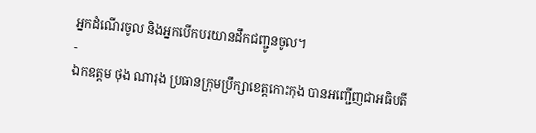អ្នកដំណើរចូល និងអ្នកបើកបរយានដឹកជញ្ជូនចូល។
-
ឯកឧត្តម ថុង ណារុង ប្រធានក្រុមប្រឹក្សាខេត្តកោះកុង បានអញ្ជើញជាអធិបតី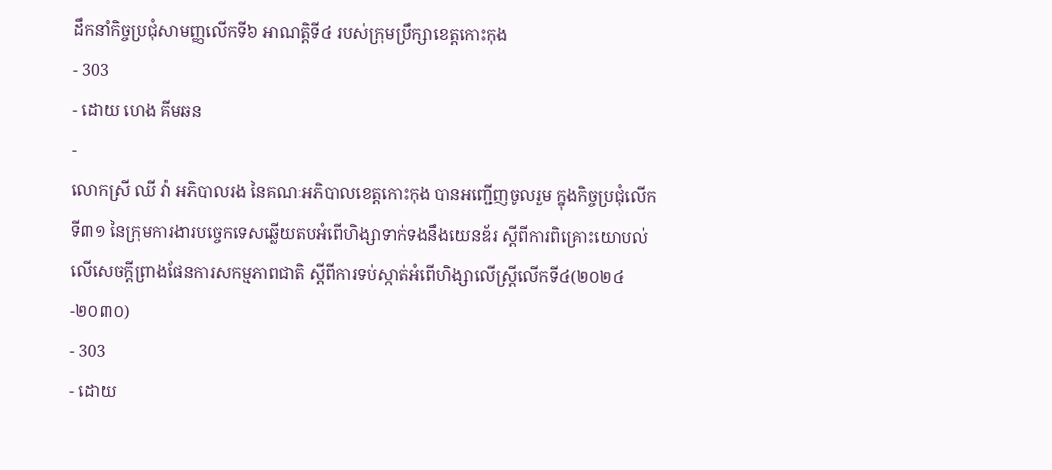ដឹកនាំកិច្ចប្រជុំសាមញ្ញលើកទី៦ អាណត្តិទី៤ របស់ក្រុមប្រឹក្សាខេត្តកោះកុង
- 303
- ដោយ ហេង គីមឆន
-
លោកស្រី ឈី វ៉ា អភិបាលរង នៃគណៈអភិបាលខេត្តកោះកុង បានអញ្ជើញចូលរួម ក្នុងកិច្ចប្រជុំលើកទី៣១ នៃក្រុមការងារបច្ចេកទេសឆ្លើយតបអំពើហិង្សាទាក់ទងនឹងយេនឌ័រ ស្តីពីការពិគ្រោះយោបល់លើសេចក្តីព្រាងផែនការសកម្មភាពជាតិ ស្តីពីការទប់ស្កាត់អំពើហិង្សាលើស្ត្រីលើកទី៤(២០២៤-២០៣០)
- 303
- ដោយ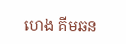ហេង គីមឆន